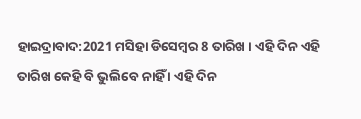ହାଇଦ୍ରାବାଦ:2021 ମସିହା ଡିସେମ୍ବର 8 ତାରିଖ । ଏହି ଦିନ ଏହି ତାରିଖ କେହି ବି ଭୁଲିବେ ନାହିଁ । ଏହି ଦିନ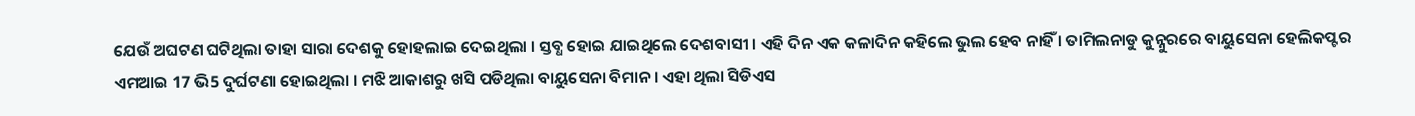ଯେଉଁ ଅଘଟଣ ଘଟିଥିଲା ତାହା ସାରା ଦେଶକୁ ହୋହଲାଇ ଦେଇଥିଲା । ସ୍ତବ୍ଧ ହୋଇ ଯାଇଥିଲେ ଦେଶବାସୀ । ଏହି ଦିନ ଏକ କଳାଦିନ କହିଲେ ଭୁଲ ହେବ ନାହିଁ । ତାମିଲନାଡୁ କୁନ୍ନୁରରେ ବାୟୁସେନା ହେଲିକପ୍ଟର ଏମଆଇ 17 ଭି5 ଦୁର୍ଘଟଣା ହୋଇଥିଲା । ମଝି ଆକାଶରୁ ଖସି ପଡିଥିଲା ବାୟୁସେନା ବିମାନ । ଏହା ଥିଲା ସିଡିଏସ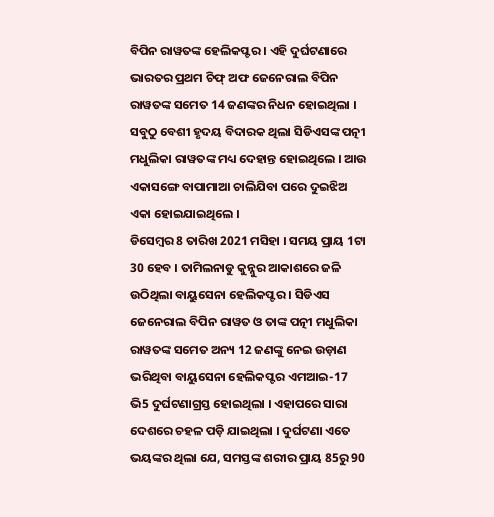ବିପିନ ରାୱତଙ୍କ ହେଲିକପ୍ଟର । ଏହି ଦୁର୍ଘଟଣାରେ ଭାରତର ପ୍ରଥମ ଚିଫ୍ ଅଫ ଜେନେରାଲ ବିପିନ ରାୱତଙ୍କ ସମେତ 14 ଜଣଙ୍କର ନିଧନ ହୋଇଥିଲା । ସବୁଠୁ ବେଶୀ ହୃଦୟ ବିଦାରକ ଥିଲା ସିଡିଏସଙ୍କ ପତ୍ନୀ ମଧୁଲିକା ରାୱତଙ୍କ ମଧ୍ୟ ଦେହାନ୍ତ ହୋଇଥିଲେ । ଆଉ ଏକାସଙ୍ଗେ ବାପାମାଆ ଚାଲିଯିବା ପରେ ଦୁଇଝିଅ ଏକା ହୋଇଯାଇଥିଲେ ।
ଡିସେମ୍ବର 8 ତାରିଖ 2021 ମସିହା । ସମୟ ପ୍ରାୟ 1ଟା 30 ହେବ । ତାମିଲନାଡୁ କୁନ୍ନୁର ଆକାଶରେ ଜଳି ଉଠିଥିଲା ବାୟୁସେନା ହେଲିକପ୍ଟର । ସିଡିଏସ ଜେନେରାଲ ବିପିନ ରାୱତ ଓ ତାଙ୍କ ପତ୍ନୀ ମଧୁଲିକା ରାୱତଙ୍କ ସମେତ ଅନ୍ୟ 12 ଜଣଙ୍କୁ ନେଇ ଉଡ଼ାଣ ଭରିଥିବା ବାୟୁସେନା ହେଲିକପ୍ଟର ଏମଆଇ-17 ଭି5 ଦୁର୍ଘଟଣାଗ୍ରସ୍ତ ହୋଇଥିଲା । ଏହାପରେ ସାରା ଦେଶରେ ଚହଳ ପଡ଼ି ଯାଇଥିଲା । ଦୁର୍ଘଟଣା ଏତେ ଭୟଙ୍କର ଥିଲା ଯେ, ସମସ୍ତଙ୍କ ଶରୀର ପ୍ରାୟ 85ରୁ 90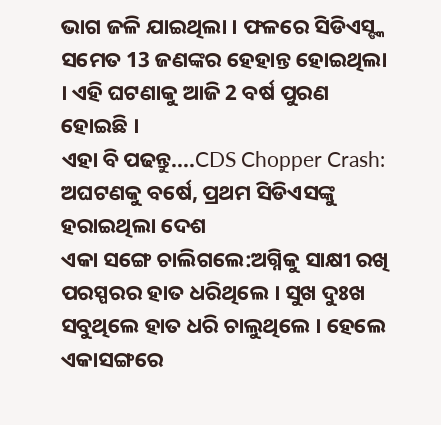ଭାଗ ଜଳି ଯାଇଥିଲା । ଫଳରେ ସିଡିଏସ୍ଙ୍କ ସମେତ 13 ଜଣଙ୍କର ହେହାନ୍ତ ହୋଇଥିଲା । ଏହି ଘଟଣାକୁ ଆଜି 2 ବର୍ଷ ପୁରଣ ହୋଇଛି ।
ଏହା ବି ପଢନ୍ତୁ....CDS Chopper Crash: ଅଘଟଣକୁ ବର୍ଷେ, ପ୍ରଥମ ସିଡିଏସଙ୍କୁ ହରାଇଥିଲା ଦେଶ
ଏକା ସଙ୍ଗେ ଚାଲିଗଲେ:ଅଗ୍ନିକୁ ସାକ୍ଷୀ ରଖି ପରସ୍ପରର ହାତ ଧରିଥିଲେ । ସୁଖ ଦୁଃଖ ସବୁଥିଲେ ହାତ ଧରି ଚାଲୁଥିଲେ । ହେଲେ ଏକାସଙ୍ଗରେ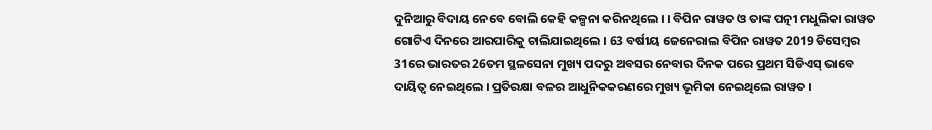ଦୁନିଆରୁ ବିଦାୟ ନେବେ ବୋଲି କେହି କଳ୍ପନା କରିନଥିଲେ । । ବିପିନ ରାୱତ ଓ ତାଙ୍କ ପତ୍ନୀ ମଧୁଲିକା ରାୱତ ଗୋଟିଏ ଦିନରେ ଆରପାରିକୁ ଚାଲିଯାଇଥିଲେ । 63 ବର୍ଷୀୟ ଜେନେରାଲ ବିପିନ ରାୱତ 2019 ଡିସେମ୍ବର 31ରେ ଭାରତର 26ତମ ସ୍ଥଳସେନା ମୁଖ୍ୟ ପଦରୁ ଅବସର ନେବାର ଦିନକ ପରେ ପ୍ରଥମ ସିଡିଏସ୍ ଭାବେ ଦାୟିତ୍ୱ ନେଇଥିଲେ । ପ୍ରତିରକ୍ଷା ବଳର ଆଧୁନିକକରଣରେ ମୁଖ୍ୟ ଭୂମିକା ନେଇଥିଲେ ରାୱତ ।